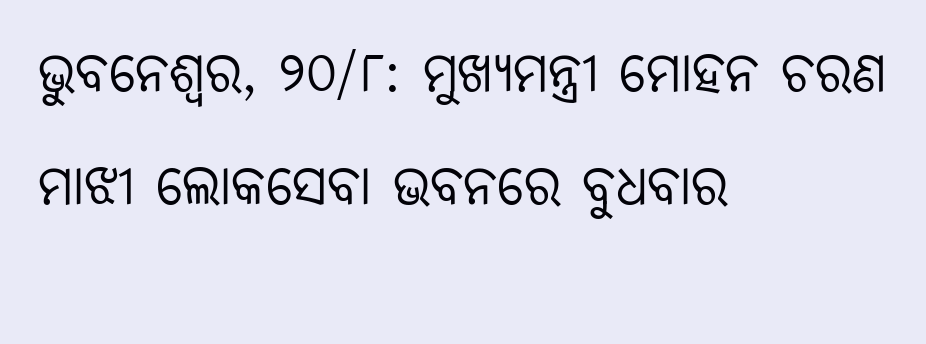ଭୁବନେଶ୍ୱର, ୨୦/୮: ମୁଖ୍ୟମନ୍ତ୍ରୀ ମୋହନ ଚରଣ ମାଝୀ ଲୋକସେବା ଭବନରେ ବୁଧବାର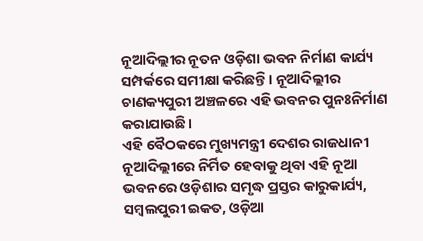ନୂଆଦିଲ୍ଲୀର ନୂତନ ଓଡ଼ିଶା ଭବନ ନିର୍ମାଣ କାର୍ଯ୍ୟ ସମ୍ପର୍କରେ ସମୀକ୍ଷା କରିଛନ୍ତି। ନୂଆଦିଲ୍ଲୀର ଚାଣକ୍ୟପୁରୀ ଅଞ୍ଚଳରେ ଏହି ଭବନର ପୁନଃନିର୍ମାଣ କରାଯାଉଛି।
ଏହି ବୈଠକରେ ମୁଖ୍ୟମନ୍ତ୍ରୀ ଦେଶର ରାଜଧାନୀ ନୂଆଦିଲ୍ଲୀରେ ନିର୍ମିତ ହେବାକୁ ଥିବା ଏହି ନୂଆ ଭବନରେ ଓଡ଼ିଶାର ସମୃଦ୍ଧ ପ୍ରସ୍ତର କାରୁକାର୍ଯ୍ୟ, ସମ୍ବଲପୁରୀ ଇକତ, ଓଡ଼ିଆ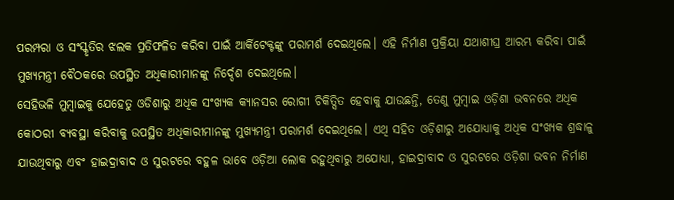ପରମ୍ପରା ଓ ସଂସ୍କୃତିର ଝଲକ ପ୍ରତିଫଳିତ କରିବା ପାଇଁ ଆର୍କିଟେକ୍ଟଙ୍କୁ ପରାମର୍ଶ ଦେଇଥିଲେ। ଏହି ନିର୍ମାଣ ପ୍ରକ୍ରିୟା ଯଥାଶୀଘ୍ର ଆରମ୍ଭ କରିବା ପାଇଁ ମୁଖ୍ୟମନ୍ତ୍ରୀ ବୈଠକରେ ଉପସ୍ଥିତ ଅଧିକାରୀମାନଙ୍କୁ ନିର୍ଦ୍ଦେଶ ଦେଇଥିଲେ।
ସେହିଭଳି ମୁମ୍ବାଇକୁ ଯେହେତୁ ଓଡିଶାରୁ ଅଧିକ ସଂଖ୍ୟକ କ୍ୟାନସର ରୋଗୀ ଚିକିତ୍ସିତ ହେବାକୁ ଯାଉଛନ୍ତି, ତେଣୁ ମୁମ୍ବାଇ ଓଡ଼ିଶା ଭବନରେ ଅଧିକ କୋଠରୀ ବ୍ୟବସ୍ଥା କରିବାକୁ ଉପସ୍ଥିତ ଅଧିକାରୀମାନଙ୍କୁ ମୁଖ୍ୟମନ୍ତ୍ରୀ ପରାମର୍ଶ ଦେଇଥିଲେ। ଏଥି ସହିତ ଓଡ଼ିଶାରୁ ଅଯୋଧ୍ୟାକୁ ଅଧିକ ସଂଖ୍ୟକ ଶ୍ରଦ୍ଧାଳୁ ଯାଉଥିବାରୁ ଏବଂ ହାଇଦ୍ରାବାଦ ଓ ସୁରଟରେ ବହୁଳ ଭାବେ ଓଡ଼ିଆ ଲୋକ ରହୁଥିବାରୁ ଅଯୋଧ୍ୟା, ହାଇଦ୍ରାବାଦ ଓ ସୁରଟରେ ଓଡ଼ିଶା ଭବନ ନିର୍ମାଣ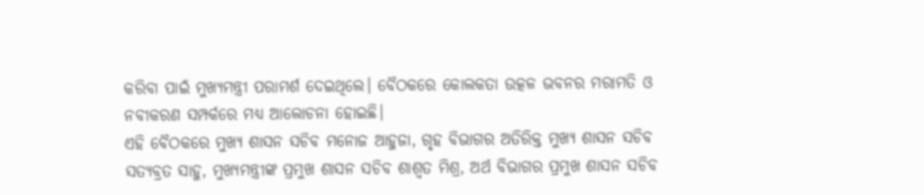କରିବା ପାଇଁ ମୁଖ୍ୟମନ୍ତ୍ରୀ ପରାମର୍ଶ ଦେଇଥିଲେ। ବୈଠକରେ କୋଲକତା ଉତ୍କଳ ଭବନର ମରାମତି ଓ ନବୀକରଣ ସମ୍ପର୍କରେ ମଧ୍ୟ ଆଲୋଚନା ହୋଇଛି।
ଏହି ବୈଠକରେ ମୁଖ୍ୟ ଶାସନ ସଚିବ ମନୋଜ ଆହୁଜା, ଗୃହ ବିଭାଗର ଅତିରିକ୍ତ ମୁଖ୍ୟ ଶାସନ ସଚିବ ସତ୍ୟବ୍ରତ ସାହୁ, ମୁଖ୍ୟମନ୍ତ୍ରୀଙ୍କ ପ୍ରମୁଖ ଶାସନ ସଚିବ ଶାଶ୍ୱତ ମିଶ୍ର, ଅର୍ଥ ବିଭାଗର ପ୍ରମୁଖ ଶାସନ ସଚିବ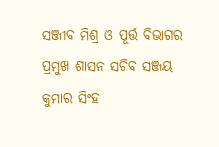ସଞ୍ଜୀବ ମିଶ୍ର ଓ ପୂର୍ତ୍ତ ବିଭାଗର ପ୍ରମୁଖ ଶାସନ ସଚିବ ସଞ୍ଜୟ କୁମାର ସିଂହ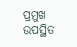ପ୍ରମୁଖ ଉପସ୍ଥିତ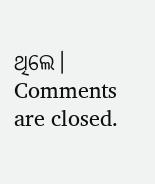ଥିଲେ।
Comments are closed.